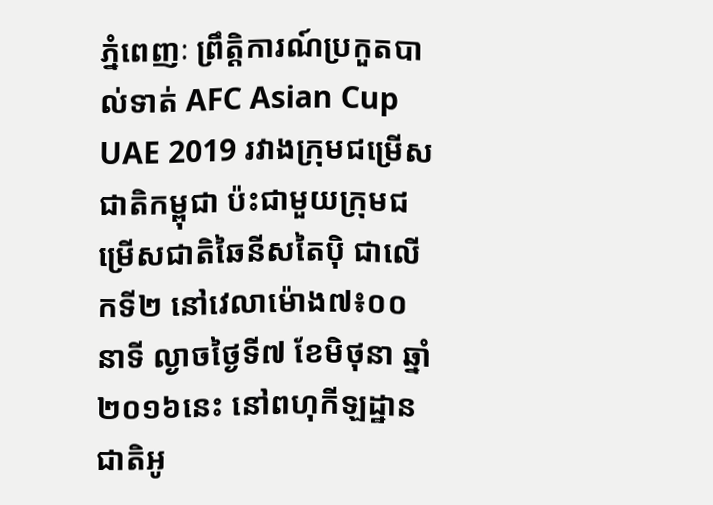ភ្នំពេញៈ ព្រឹត្តិការណ៍ប្រកួតបាល់ទាត់ AFC Asian Cup UAE 2019 រវាងក្រុមជម្រើសជាតិកម្ពុជា ប៉ះជាមួយក្រុមជម្រើសជាតិឆៃនីសតៃប៉ិ ជាលើកទី២ នៅវេលាម៉ោង៧៖០០នាទី ល្ងាចថ្ងៃទី៧ ខែមិថុនា ឆ្នាំ២០១៦នេះ នៅពហុកីឡដ្ឋានជាតិអូ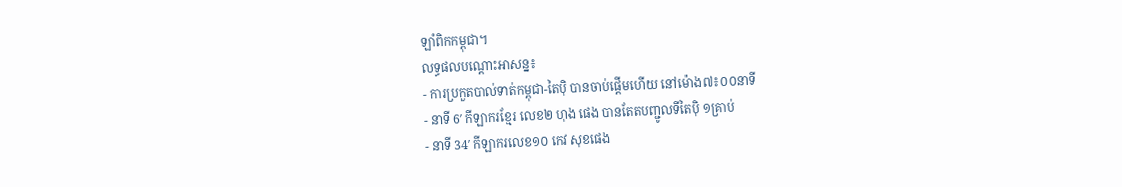ឡាំពិកកម្ពុជា។
លទ្ធផលបណ្ដោះអាសន្ន៖
- ការប្រកួតបាល់ទាត់កម្ពុជា-តៃប៉ិ បានចាប់ផ្ដើមហើយ នៅម៉ោង៧៖០០នាទី
- នាទី 6′ កីឡាករខ្មែរ លេខ២ ហុង ផេង បានតែតបញ្ជូលទីតៃប៉ិ ១គ្រាប់
- នាទី 34′ កីឡាករលេខ១០ កេវ សុខផេង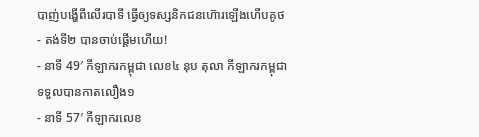បាញ់បង្ហើពីលើរបាទី ធ្វើឲ្យទស្សនិកជនហ៊ោរឡើងហើបគូថ
- តង់ទី២ បានចាប់ផ្ដើមហើយ!
- នាទី 49′ កីឡាករកម្ពុជា លេខ៤ នុប តុលា កីឡាករកម្ពុជា ទទួលបានកាតលឿង១
- នាទី 57′ កីឡាករលេខ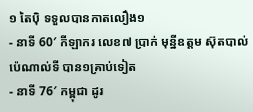១ តៃប៉ិ ទទួលបានកាតលឿង១
- នាទី 60′ កីឡាករ លេខ៧ ប្រាក់ មុន្នីឧត្តម ស៊ុតបាល់ប៉េណាល់ទី បាន១គ្រាប់ទៀត
- នាទី 76′ កម្ពុជា ដូរ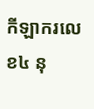កីឡាករលេខ៤ នុ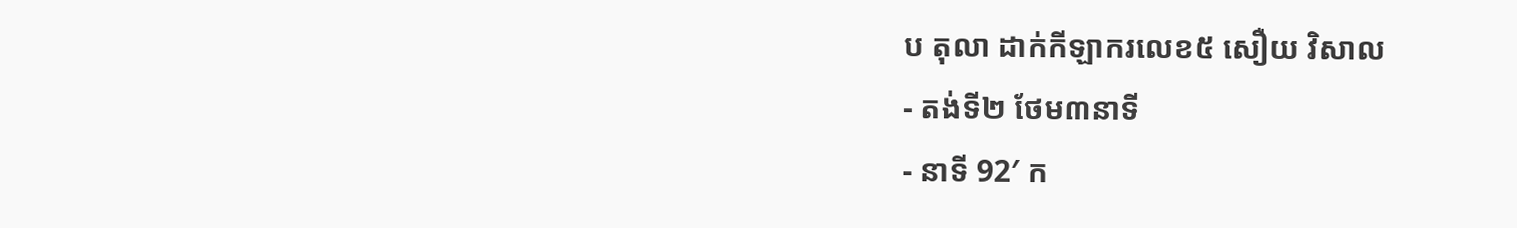ប តុលា ដាក់កីឡាករលេខ៥ សឿយ វិសាល
- តង់ទី២ ថែម៣នាទី
- នាទី 92′ ក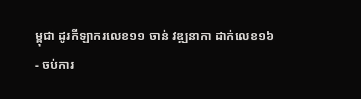ម្ពុជា ដូរកីឡាករលេខ១១ ចាន់ វឌ្ឍនាកា ដាក់លេខ១៦
- ចប់ការ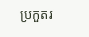ប្រកួតរ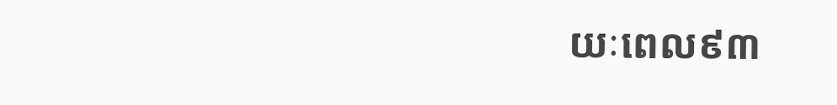យៈពេល៩៣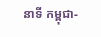នាទី កម្ពុជា-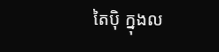តៃប៉ិ ក្នុងល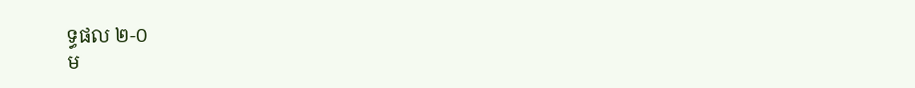ទ្ធផល ២-០
ម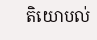តិយោបល់